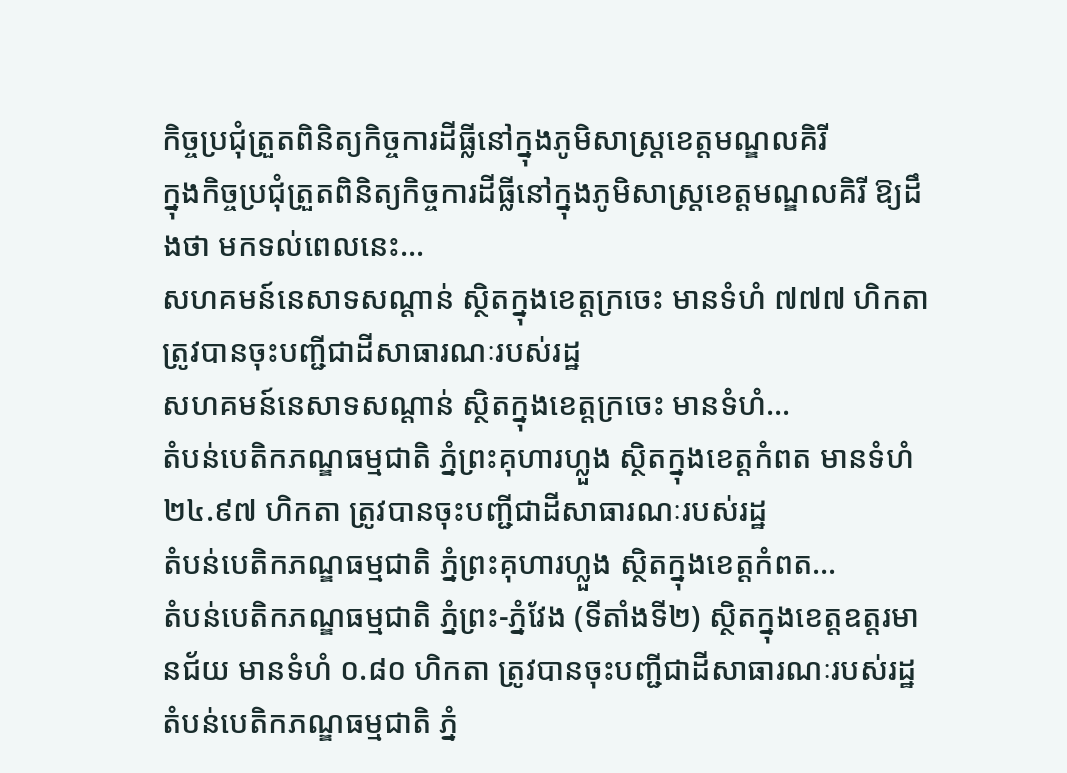កិច្ចប្រជុំត្រួតពិនិត្យកិច្ចការដីធ្លីនៅក្នុងភូមិសាស្ត្រខេត្តមណ្ឌលគិរី
ក្នុងកិច្ចប្រជុំត្រួតពិនិត្យកិច្ចការដីធ្លីនៅក្នុងភូមិសាស្ត្រខេត្តមណ្ឌលគិរី ឱ្យដឹងថា មកទល់ពេលនេះ…
សហគមន៍នេសាទសណ្តាន់ ស្ថិតក្នុងខេត្តក្រចេះ មានទំហំ ៧៧៧ ហិកតា ត្រូវបានចុះបញ្ជីជាដីសាធារណៈរបស់រដ្ឋ
សហគមន៍នេសាទសណ្តាន់ ស្ថិតក្នុងខេត្តក្រចេះ មានទំហំ…
តំបន់បេតិកភណ្ឌធម្មជាតិ ភ្នំព្រះគុហារហ្លួង ស្ថិតក្នុងខេត្តកំពត មានទំហំ ២៤.៩៧ ហិកតា ត្រូវបានចុះបញ្ជីជាដីសាធារណៈរបស់រដ្ឋ
តំបន់បេតិកភណ្ឌធម្មជាតិ ភ្នំព្រះគុហារហ្លួង ស្ថិតក្នុងខេត្តកំពត…
តំបន់បេតិកភណ្ឌធម្មជាតិ ភ្នំព្រះ-ភ្នំវែង (ទីតាំងទី២) ស្ថិតក្នុងខេត្តឧត្តរមានជ័យ មានទំហំ ០.៨០ ហិកតា ត្រូវបានចុះបញ្ជីជាដីសាធារណៈរបស់រដ្ឋ
តំបន់បេតិកភណ្ឌធម្មជាតិ ភ្នំ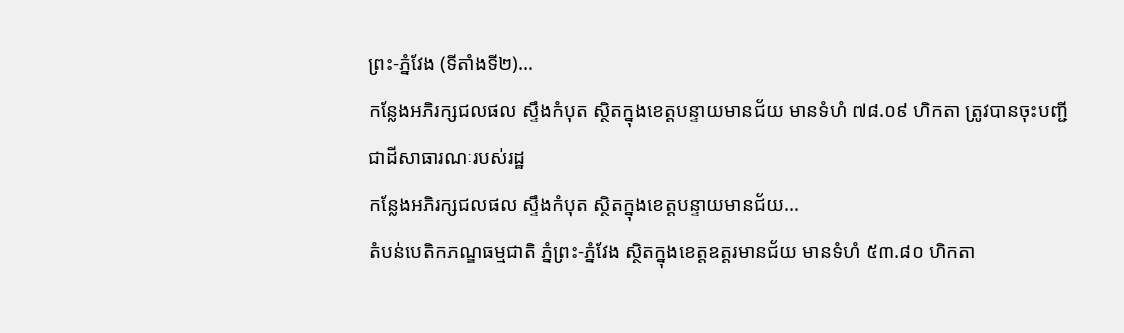ព្រះ-ភ្នំវែង (ទីតាំងទី២)…
កន្លែងអភិរក្សជលផល ស្ទឹងកំបុត ស្ថិតក្នុងខេត្តបន្ទាយមានជ័យ មានទំហំ ៧៨.០៩ ហិកតា ត្រូវបានចុះបញ្ជីជាដីសាធារណៈរបស់រដ្ឋ
កន្លែងអភិរក្សជលផល ស្ទឹងកំបុត ស្ថិតក្នុងខេត្តបន្ទាយមានជ័យ…
តំបន់បេតិកភណ្ឌធម្មជាតិ ភ្នំព្រះ-ភ្នំវែង ស្ថិតក្នុងខេត្តឧត្តរមានជ័យ មានទំហំ ៥៣.៨០ ហិកតា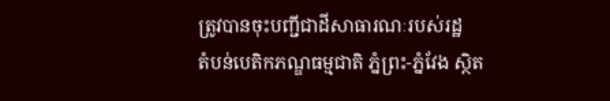ត្រូវបានចុះបញ្ជីជាដីសាធារណៈរបស់រដ្ឋ
តំបន់បេតិកភណ្ឌធម្មជាតិ ភ្នំព្រះ-ភ្នំវែង ស្ថិត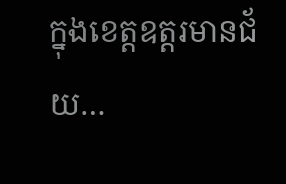ក្នុងខេត្តឧត្តរមានជ័យ…